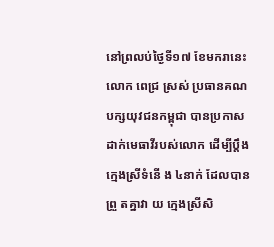នៅព្រលប់ថ្ងៃទី១៧ ខែមករានេះ លោក ពេជ្រ ស្រស់ ប្រធានគណបក្សយុវជនកម្ពុជា បានប្រកាសដាក់មេធាវីរបស់លោក ដើម្បីប្តឹងក្មេងស្រីទំនើ ង ៤នាក់ ដែលបាន ព្រួ តគ្នាវា យ ក្មេងស្រីសិ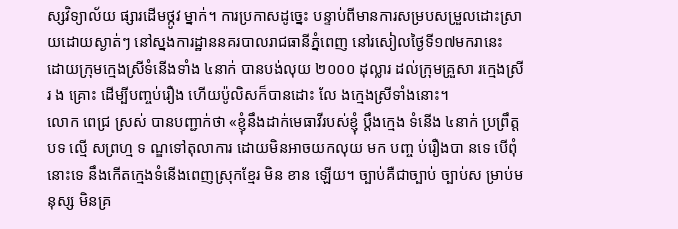ស្សវិទ្យាល័យ ផ្សារដើមថ្កូវ ម្នាក់។ ការប្រកាសដូច្នេះ បន្ទាប់ពីមានការសម្របសម្រួលដោះស្រាយដោយស្ងាត់ៗ នៅស្នងការដ្ឋាននគរបាលរាជធានីភ្នំពេញ នៅរសៀលថ្ងៃទី១៧មករានេះ ដោយក្រុមក្មេងស្រីទំនើងទាំង ៤នាក់ បានបង់លុយ ២០០០ ដុល្លារ ដល់ក្រុមគ្រួសា រក្មេងស្រីរ ង គ្រោះ ដើម្បីបញ្ចប់រឿង ហើយប៉ូលិសក៏បានដោះ លែ ងក្មេងស្រីទាំងនោះ។
លោក ពេជ្រ ស្រស់ បានបញ្ជាក់ថា «ខ្ញុំនឹងដាក់មេធាវីរបស់ខ្ញុំ ប្តឹងក្មេង ទំនើង ៤នាក់ ប្រព្រឹត្ត បទ ល្មើ សព្រហ្ម ទ ណ្ឌទៅតុលាការ ដោយមិនអាចយកលុយ មក បញ្ច ប់រឿងបា នទេ បើពុំនោះទេ នឹងកើតក្មេងទំនើងពេញស្រុកខ្មែរ មិន ខាន ឡើយ។ ច្បាប់គឺជាច្បាប់ ច្បាប់ស ម្រាប់មនុស្ស មិនគ្រ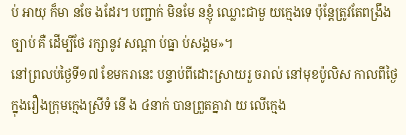ប់ អាយុ ក៏មា នចែ ងដែរ។ បញ្ជាក់ មិនមែ នខ្ញុំ ឈ្លោះជាមួ យក្មេងទេ ប៉ុន្តែត្រូវតែពង្រឹងច្បាប់ គឺ ដើម្បីថែ រក្សានូវ សណ្តា ប់ធ្នា ប់សង្គម»។
នៅព្រលប់ថ្ងៃទី១៧ ខែមករានេះ បន្ទាប់ពីដោះស្រាយរួ ចរាល់ នៅមុខប៉ូលិស កាលពីថ្ងៃ ក្នុងរឿងក្រុមក្មេងស្រីទំ នើ ង ៤នាក់ បានព្រួតគ្នាវា យ លើក្មេង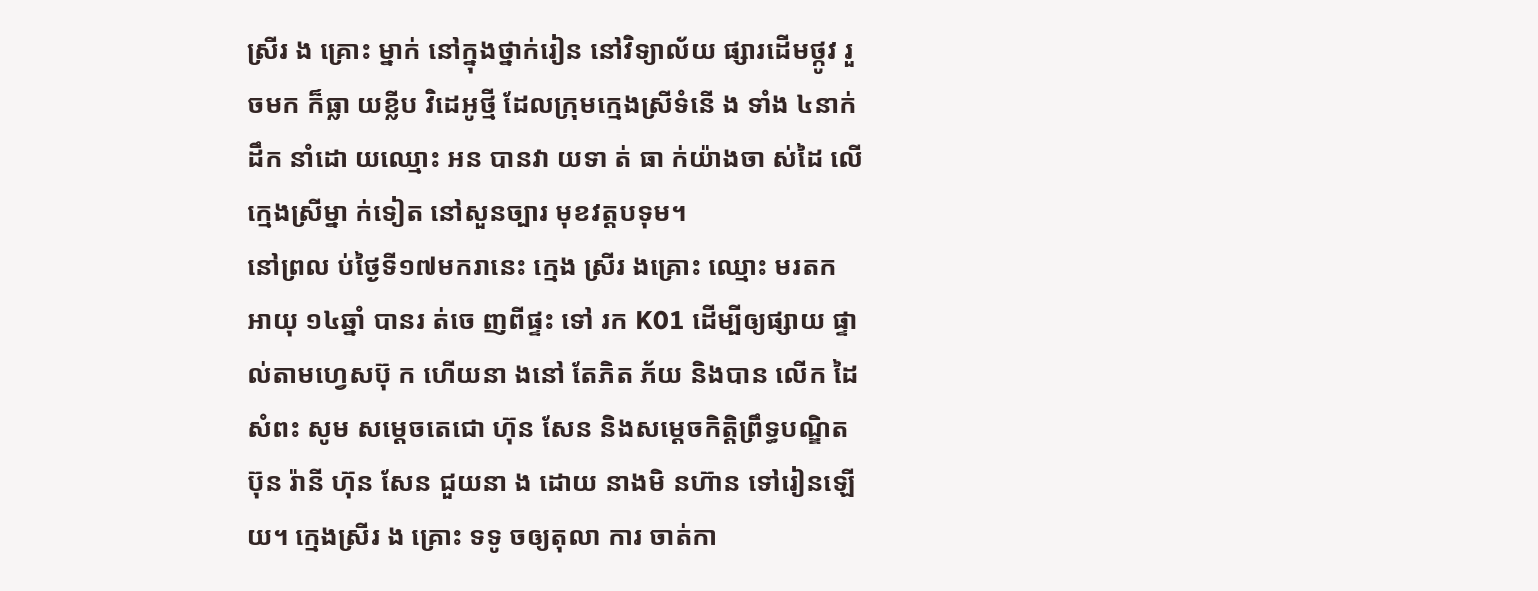ស្រីរ ង គ្រោះ ម្នាក់ នៅក្នុងថ្នាក់រៀន នៅវិទ្យាល័យ ផ្សារដើមថ្កូវ រួចមក ក៏ធ្លា យខ្លីប វិដេអូថ្មី ដែលក្រុមក្មេងស្រីទំនើ ង ទាំង ៤នាក់ ដឹក នាំដោ យឈ្មោះ អន បានវា យទា ត់ ធា ក់យ៉ាងចា ស់ដៃ លើក្មេងស្រីម្នា ក់ទៀត នៅសួនច្បារ មុខវត្តបទុម។
នៅព្រល ប់ថ្ងៃទី១៧មករានេះ ក្មេង ស្រីរ ងគ្រោះ ឈ្មោះ មរតក អាយុ ១៤ឆ្នាំ បានរ ត់ចេ ញពីផ្ទះ ទៅ រក K01 ដើម្បីឲ្យផ្សាយ ផ្ទាល់តាមហ្វេសប៊ុ ក ហើយនា ងនៅ តែភិត ភ័យ និងបាន លើក ដៃសំពះ សូម សម្តេចតេជោ ហ៊ុន សែន និងសម្តេចកិត្តិព្រឹទ្ធបណ្ឌិត ប៊ុន រ៉ានី ហ៊ុន សែន ជួយនា ង ដោយ នាងមិ នហ៊ាន ទៅរៀនឡើយ។ ក្មេងស្រីរ ង គ្រោះ ទទូ ចឲ្យតុលា ការ ចាត់កា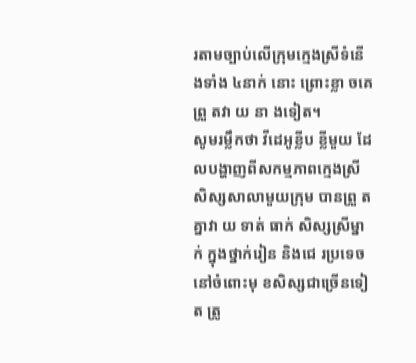រតាមច្បាប់លើក្រុមក្មេងស្រីទំនើ ងទាំង ៤នាក់ នោះ ព្រោះខ្លា ចគេ ព្រួ តវា យ នា ងទៀត។
សូមរម្លឹកថា វីដេអូខ្លីប ខ្លីមួយ ដែលបង្ហាញពីសកម្មភាពក្មេងស្រីសិស្សសាលាមួយក្រុម បានព្រួ តគ្នាវា យ ទាត់ ធាក់ សិស្សស្រីម្នាក់ ក្នុងថ្នាក់រៀន និងជេ រប្រទេច នៅចំពោះមុ ខសិស្សជាច្រើនទៀត ត្រូ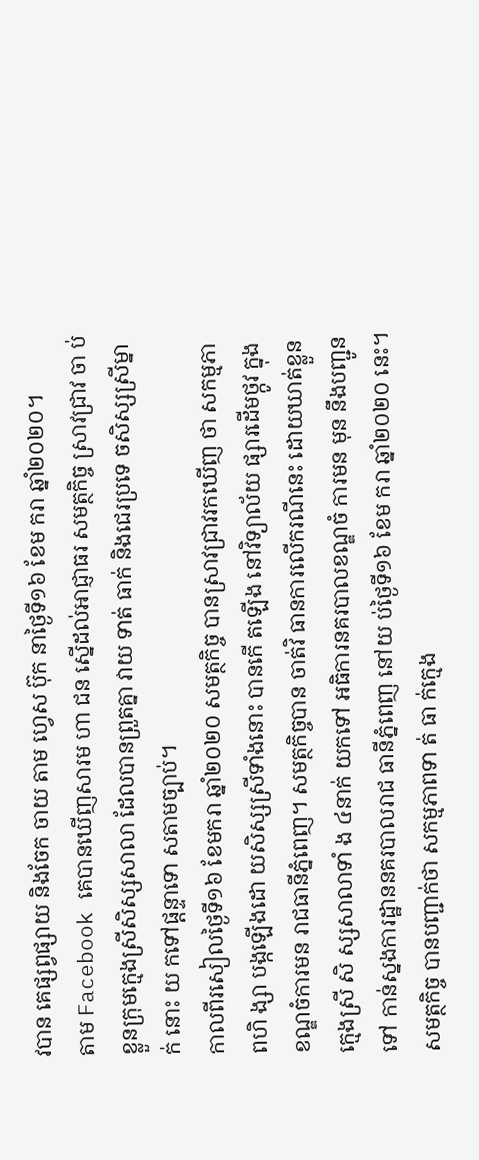វបាន គេផ្សព្វផ្សាយ និងចែក ចាយ តាម ហ្វេស ប៊ុក នាថ្ងៃទី១៦ ខែម ករា ឆ្នាំ២០២០។
តាម Facebook គេបានឃើញសារម ហា ជន ស្នើដល់អាជ្ញាធរ សមត្ថកិច្ច ស្រាវជ្រាវ ចា ប់ខ្លួនក្រុមក្មេងស្រីសិស្សសាលា ដែលបានព្រួតគ្នា វាយ ទាត់ ធាក់ និងជេរប្រទេ ចសិស្សស្រីម្នាក់ នោះ យ កទៅផ្តន្ទាទោ សតាមច្បាប់។
កាលពីរសៀលថ្ងៃទី១៦ ខែមករា ឆ្នាំ២០២០ សមត្ថកិច្ច បានស្រាវជ្រាវរកឃើញ ថា សកម្មភាពហិ ង្សា បង្កឡើងដោ យសិស្សស្រីទាំងនោះ បានកើ តឡើង នៅវិទ្យាល័យ ផ្សារដើមថ្កូវ ក្នុងខណ្ឌចំការមន រាជធានីភ្នំពេញ។ សមត្ថកិច្ចបាន ចាត់វិ ធានការលើករណីនេះ ដោយឃាត់ខ្លួនក្មេងស្រី សិ ស្សសាលាទាំ ង ៤នាក់ យកទៅ អធិការនគរបាលខណ្ឌចំ ការមន មុន នឹងបញ្ជូនទៅ កាន់ស្នងការដ្ឋាននគរបាលរាជ ធានីភ្នំពេញ នៅយ ប់ថ្ងៃទី១៦ ខែម ករា ឆ្នាំ២០២០ នេះ។
សមត្ថកិច្ច បានបញ្ជាក់ថា សកម្មភាពទា ត់ ធា ក់ក្មេង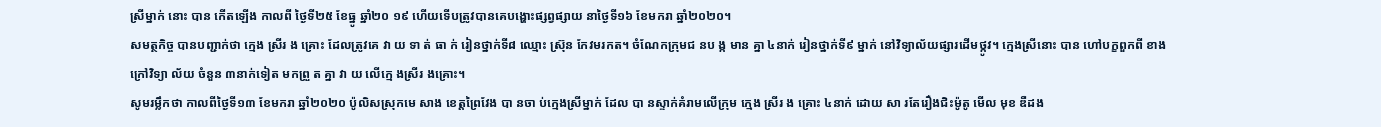ស្រីម្នាក់ នោះ បាន កើតឡើង កាលពី ថ្ងៃទី២៥ ខែធ្នូ ឆ្នាំ២០ ១៩ ហើយទើបត្រូវបានគេបង្ហោះផ្សព្វផ្សាយ នាថ្ងៃទី១៦ ខែមករា ឆ្នាំ២០២០។
សមត្ថកិច្ច បានបញ្ជាក់ថា ក្មេង ស្រីរ ង គ្រោះ ដែលត្រូវគេ វា យ ទា ត់ ធា ក់ រៀនថ្នាក់ទី៨ ឈ្មោះ ស្រ៊ុន កែវមរកត។ ចំណែកក្រុមជ នប ង្ក មាន គ្នា ៤នាក់ រៀនថ្នាក់ទី៩ ម្នាក់ នៅវិទ្យាល័យផ្សារដើមថ្កូវ។ ក្មេងស្រីនោះ បាន ហៅបក្ខពួកពី ខាងក្រៅវិទ្យា ល័យ ចំនួន ៣នាក់ទៀត មកព្រួ ត គ្នា វា យ លើក្មេ ងស្រីរ ងគ្រោះ។
សូមរម្លឹកថា កាលពីថ្ងៃទី១៣ ខែមករា ឆ្នាំ២០២០ ប៉ូលិសស្រុកមេ សាង ខេត្តព្រៃវែង បា នចា ប់ក្មេងស្រីម្នាក់ ដែល បា នស្ទាក់គំរាមលើក្រុម ក្មេង ស្រីរ ង គ្រោះ ៤នាក់ ដោយ សា រតែរឿងជិះម៉ូតូ មើល មុខ ឌឺដង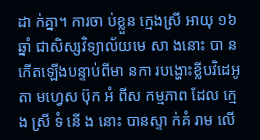ដា ក់គ្នា។ ការចា ប់ខ្លួន ក្មេងស្រី អាយុ ១៦ឆ្នាំ ជាសិស្សវិទ្យាល័យមេ សា ងនោះ បា ន កើតឡើងបន្ទាប់ពីមា នកា របង្ហោះខ្លីបវិដេអូតា មហ្វេស ប៊ុក អំ ពីស កម្មភាព ដែល ក្មេ ង ស្រី ទំ នើ ង នោះ បានស្ទា ក់គំ រាម លើ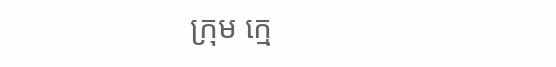ក្រុម ក្មេ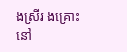ងស្រីរ ងគ្រោះ នៅ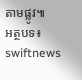តាមផ្លូវ៕
អត្ថបទ៖ swiftnews